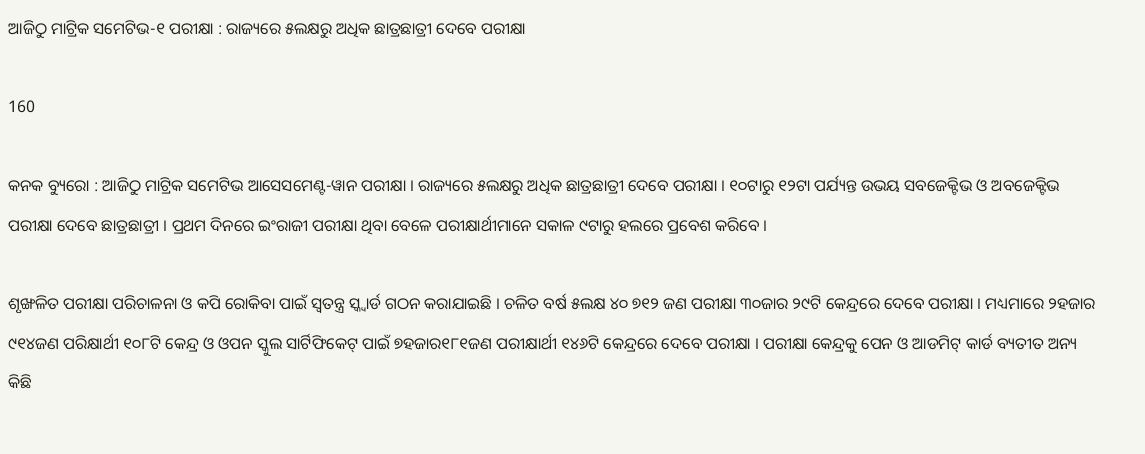ଆଜିଠୁ ମାଟ୍ରିକ ସମେଟିଭ-୧ ପରୀକ୍ଷା : ରାଜ୍ୟରେ ୫ଲକ୍ଷରୁ ଅଧିକ ଛାତ୍ରଛାତ୍ରୀ ଦେବେ ପରୀକ୍ଷା

160

କନକ ବ୍ୟୁରୋ : ଆଜିଠୁ ମାଟ୍ରିକ ସମେଟିଭ ଆସେସମେଣ୍ଟ-ୱାନ ପରୀକ୍ଷା । ରାଜ୍ୟରେ ୫ଲକ୍ଷରୁ ଅଧିକ ଛାତ୍ରଛାତ୍ରୀ ଦେବେ ପରୀକ୍ଷା । ୧୦ଟାରୁ ୧୨ଟା ପର୍ଯ୍ୟନ୍ତ ଉଭୟ ସବଜେକ୍ଟିଭ ଓ ଅବଜେକ୍ଟିଭ ପରୀକ୍ଷା ଦେବେ ଛାତ୍ରଛାତ୍ରୀ । ପ୍ରଥମ ଦିନରେ ଇଂରାଜୀ ପରୀକ୍ଷା ଥିବା ବେଳେ ପରୀକ୍ଷାର୍ଥୀମାନେ ସକାଳ ୯ଟାରୁ ହଲରେ ପ୍ରବେଶ କରିବେ ।

ଶୃଙ୍ଖଳିତ ପରୀକ୍ଷା ପରିଚାଳନା ଓ କପି ରୋକିବା ପାଇଁ ସ୍ୱତନ୍ତ୍ର ସ୍କ୍ୱାର୍ଡ ଗଠନ କରାଯାଇଛି । ଚଳିତ ବର୍ଷ ୫ଲକ୍ଷ ୪୦ ୭୧୨ ଜଣ ପରୀକ୍ଷା ୩୦ଜାର ୨୯ଟି କେନ୍ଦ୍ରରେ ଦେବେ ପରୀକ୍ଷା । ମଧ୍ୟମାରେ ୨ହଜାର ୯୧୪ଜଣ ପରିକ୍ଷାର୍ଥୀ ୧୦୮ଟି କେନ୍ଦ୍ର ଓ ଓପନ ସ୍କୁଲ ସାର୍ଟିଫିକେଟ୍ ପାଇଁ ୭ହଜାର୧୮୧ଜଣ ପରୀକ୍ଷାର୍ଥୀ ୧୪୬ଟି କେନ୍ଦ୍ରରେ ଦେବେ ପରୀକ୍ଷା । ପରୀକ୍ଷା କେନ୍ଦ୍ରକୁ ପେନ ଓ ଆଡମିଟ୍ କାର୍ଡ ବ୍ୟତୀତ ଅନ୍ୟ କିଛି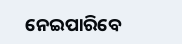ନେଇପାରିବେ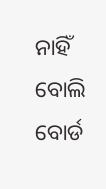ନାହିଁ ବୋଲି ବୋର୍ଡ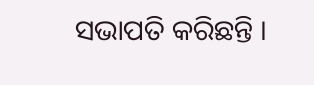ସଭାପତି କରିଛନ୍ତି ।